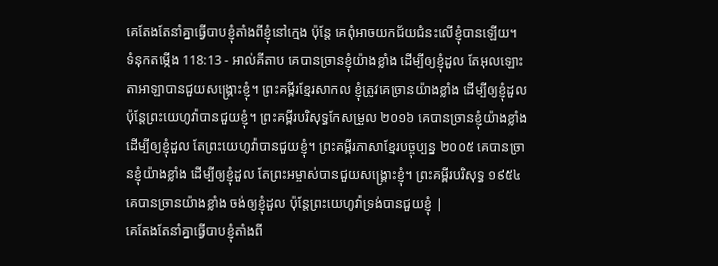គេតែងតែនាំគ្នាធ្វើបាបខ្ញុំតាំងពីខ្ញុំនៅក្មេង ប៉ុន្តែ គេពុំអាចយកជ័យជំនះលើខ្ញុំបានឡើយ។
ទំនុកតម្កើង 118:13 - អាល់គីតាប គេបានច្រានខ្ញុំយ៉ាងខ្លាំង ដើម្បីឲ្យខ្ញុំដួល តែអុលឡោះតាអាឡាបានជួយសង្គ្រោះខ្ញុំ។ ព្រះគម្ពីរខ្មែរសាកល ខ្ញុំត្រូវគេច្រានយ៉ាងខ្លាំង ដើម្បីឲ្យខ្ញុំដួល ប៉ុន្តែព្រះយេហូវ៉ាបានជួយខ្ញុំ។ ព្រះគម្ពីរបរិសុទ្ធកែសម្រួល ២០១៦ គេបានច្រានខ្ញុំយ៉ាងខ្លាំង ដើម្បីឲ្យខ្ញុំដួល តែព្រះយេហូវ៉ាបានជួយខ្ញុំ។ ព្រះគម្ពីរភាសាខ្មែរបច្ចុប្បន្ន ២០០៥ គេបានច្រានខ្ញុំយ៉ាងខ្លាំង ដើម្បីឲ្យខ្ញុំដួល តែព្រះអម្ចាស់បានជួយសង្គ្រោះខ្ញុំ។ ព្រះគម្ពីរបរិសុទ្ធ ១៩៥៤ គេបានច្រានយ៉ាងខ្លាំង ចង់ឲ្យខ្ញុំដួល ប៉ុន្តែព្រះយេហូវ៉ាទ្រង់បានជួយខ្ញុំ |
គេតែងតែនាំគ្នាធ្វើបាបខ្ញុំតាំងពី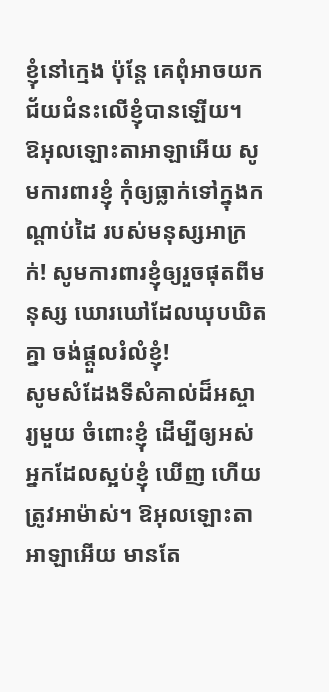ខ្ញុំនៅក្មេង ប៉ុន្តែ គេពុំអាចយកជ័យជំនះលើខ្ញុំបានឡើយ។
ឱអុលឡោះតាអាឡាអើយ សូមការពារខ្ញុំ កុំឲ្យធ្លាក់ទៅក្នុងកណ្ដាប់ដៃ របស់មនុស្សអាក្រក់! សូមការពារខ្ញុំឲ្យរួចផុតពីមនុស្ស ឃោរឃៅដែលឃុបឃិតគ្នា ចង់ផ្តួលរំលំខ្ញុំ!
សូមសំដែងទីសំគាល់ដ៏អស្ចារ្យមួយ ចំពោះខ្ញុំ ដើម្បីឲ្យអស់អ្នកដែលស្អប់ខ្ញុំ ឃើញ ហើយត្រូវអាម៉ាស់។ ឱអុលឡោះតាអាឡាអើយ មានតែ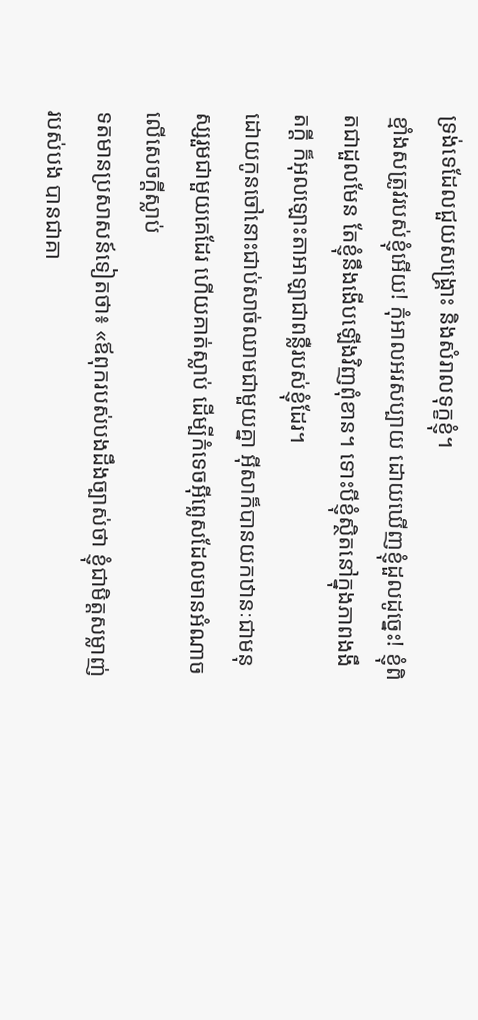ទ្រង់ទេដែលជួយសង្គ្រោះ និងសំរាលទុក្ខខ្ញុំ។
ខ្មាំងសត្រូវរបស់ខ្ញុំអើយ! កុំអាលអរសប្បាយ ដោយឃើញខ្ញុំដួលដូច្នេះ! ខ្ញុំពិតជាដួលមែន តែខ្ញុំនឹងងើបឡើងវិញពុំខាន។ ទោះបីខ្ញុំស្ថិតនៅក្នុងភាពងងឹតក្ដី ក៏អុលឡោះតាអាឡាជាពន្លឺរបស់ខ្ញុំដែរ។
ដោយកូនចៅនោះជាប់សាច់ឈាមជាមួយគ្នា អ៊ីសាក៏បានយកឋានៈជាមនុស្សរួមជាមួយគេដែរ ហើយគាត់ស្លាប់ ដើម្បីកំទេចអ៊ីព្លេសដែលមានអំណាចលើសេចក្ដីស្លាប់
ទតមានប្រសាសន៍ទៀតថា៖ «ឪពុករបស់បងដឹងច្បាស់ថា ខ្ញុំជាមិត្តសម្លាញ់របស់បង បានជាគា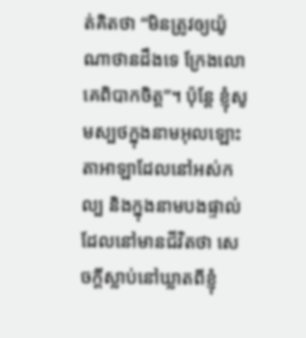ត់គិតថា “មិនត្រូវឲ្យយ៉ូណាថានដឹងទេ ក្រែងលោគេពិបាកចិត្ត”។ ប៉ុន្តែ ខ្ញុំសូមស្បថក្នុងនាមអុលឡោះតាអាឡាដែលនៅអស់កល្ប និងក្នុងនាមបងផ្ទាល់ដែលនៅមានជីវិតថា សេចក្តីស្លាប់នៅឃ្លាតពីខ្ញុំ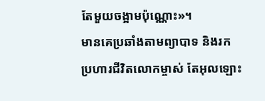តែមួយចង្អាមប៉ុណ្ណោះ»។
មានគេប្រឆាំងតាមព្យាបាទ និងរកប្រហារជីវិតលោកម្ចាស់ តែអុលឡោះ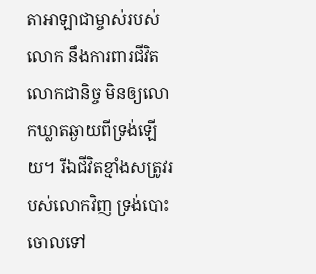តាអាឡាជាម្ចាស់របស់លោក នឹងការពារជីវិតលោកជានិច្ច មិនឲ្យលោកឃ្លាតឆ្ងាយពីទ្រង់ឡើយ។ រីឯជីវិតខ្មាំងសត្រូវរបស់លោកវិញ ទ្រង់បោះចោលទៅ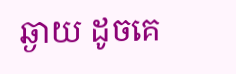ឆ្ងាយ ដូចគេ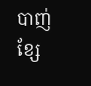បាញ់ខ្សែ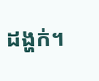ដង្ហក់។